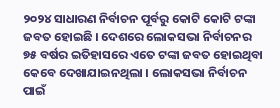୨୦୨୪ ସାଧାରଣ ନିର୍ବାଚନ ପୂର୍ବରୁ କୋଟି କୋଟି ଟଙ୍କା ଜବତ ହୋଇଛି । ଦେଶରେ ଲୋକସଭା ନିର୍ବାଚନର ୭୫ ବର୍ଷର ଇତିହାସରେ ଏତେ ଟଙ୍କା ଜବତ ହୋଇଥିବା କେବେ ଦେଖାଯାଇନଥିଲା । ଲୋକସଭା ନିର୍ବାଚନ ପାଇଁ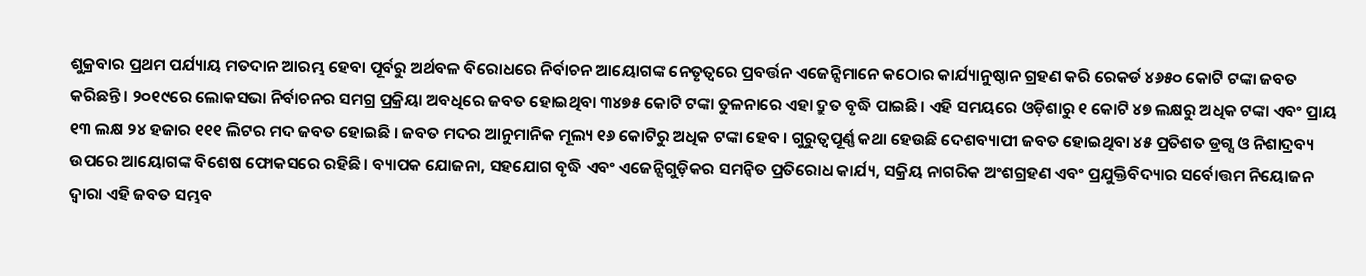ଶୁକ୍ରବାର ପ୍ରଥମ ପର୍ଯ୍ୟାୟ ମତଦାନ ଆରମ୍ଭ ହେବା ପୂର୍ବରୁ ଅର୍ଥବଳ ବିରୋଧରେ ନିର୍ବାଚନ ଆୟୋଗଙ୍କ ନେତୃତ୍ୱରେ ପ୍ରବର୍ତ୍ତନ ଏଜେନ୍ସିମାନେ କଠୋର କାର୍ଯ୍ୟାନୁଷ୍ଠାନ ଗ୍ରହଣ କରି ରେକର୍ଡ ୪୬୫୦ କୋଟି ଟଙ୍କା ଜବତ କରିଛନ୍ତି। ୨୦୧୯ରେ ଲୋକସଭା ନିର୍ବାଚନର ସମଗ୍ର ପ୍ରକ୍ରିୟା ଅବଧିରେ ଜବତ ହୋଇଥିବା ୩୪୭୫ କୋଟି ଟଙ୍କା ତୁଳନାରେ ଏହା ଦ୍ରୁତ ବୃଦ୍ଧି ପାଇଛି। ଏହି ସମୟରେ ଓଡ଼ିଶାରୁ ୧ କୋଟି ୪୭ ଲକ୍ଷରୁ ଅଧିକ ଟଙ୍କା ଏବଂ ପ୍ରାୟ ୧୩ ଲକ୍ଷ ୨୪ ହଜାର ୧୧୧ ଲିଟର ମଦ ଜବତ ହୋଇଛି । ଜବତ ମଦର ଆନୁମାନିକ ମୂଲ୍ୟ ୧୬ କୋଟିରୁ ଅଧିକ ଟଙ୍କା ହେବ । ଗୁରୁତ୍ୱପୂର୍ଣ୍ଣ କଥା ହେଉଛି ଦେଶବ୍ୟାପୀ ଜବତ ହୋଇଥିବା ୪୫ ପ୍ରତିଶତ ଡ୍ରଗ୍ସ ଓ ନିଶାଦ୍ରବ୍ୟ ଉପରେ ଆୟୋଗଙ୍କ ବିଶେଷ ଫୋକସରେ ରହିଛି। ବ୍ୟାପକ ଯୋଜନା, ସହଯୋଗ ବୃଦ୍ଧି ଏବଂ ଏଜେନ୍ସିଗୁଡ଼ିକର ସମନ୍ୱିତ ପ୍ରତିରୋଧ କାର୍ଯ୍ୟ, ସକ୍ରିୟ ନାଗରିକ ଅଂଶଗ୍ରହଣ ଏବଂ ପ୍ରଯୁକ୍ତିବିଦ୍ୟାର ସର୍ବୋତ୍ତମ ନିୟୋଜନ ଦ୍ୱାରା ଏହି ଜବତ ସମ୍ଭବ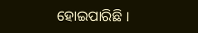ହୋଇପାରିଛି ।